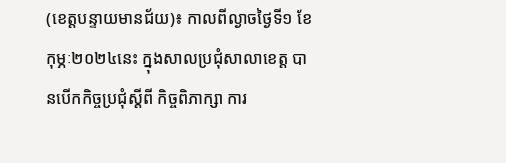(ខេត្តបន្ទាយមានជ័យ)៖ កាលពីល្ងាចថ្ងៃទី១ ខែកុម្ភៈ២០២៤នេះ ក្នុងសាលប្រជុំសាលាខេត្ត បានបើកកិច្ចប្រជុំស្តីពី កិច្ចពិភាក្សា ការ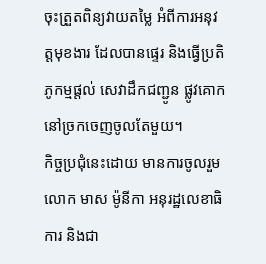ចុះត្រួតពិន្យវាយតម្លៃ អំពីការអនុវត្តមុខងារ ដែលបានផ្ទេរ និងធ្វើប្រតិភូកម្មផ្តល់ សេវាដឹកជញ្ជូន ផ្លូវគោកនៅច្រកចេញចូលតែមួយ។
កិច្ចប្រជុំនេះដោយ មានការចូលរួម លោក មាស ម៉ូនីកា អនុរដ្ឋលេខាធិការ និងជា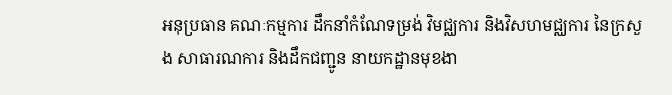អនុប្រធាន គណៈកម្មការ ដឹកនាំកំណែទម្រង់ វិមជ្ឈការ និងវិសហមជ្ឈការ នៃក្រសួង សាធារណការ និងដឹកជញ្ជូន នាយកដ្ឋានមុខងា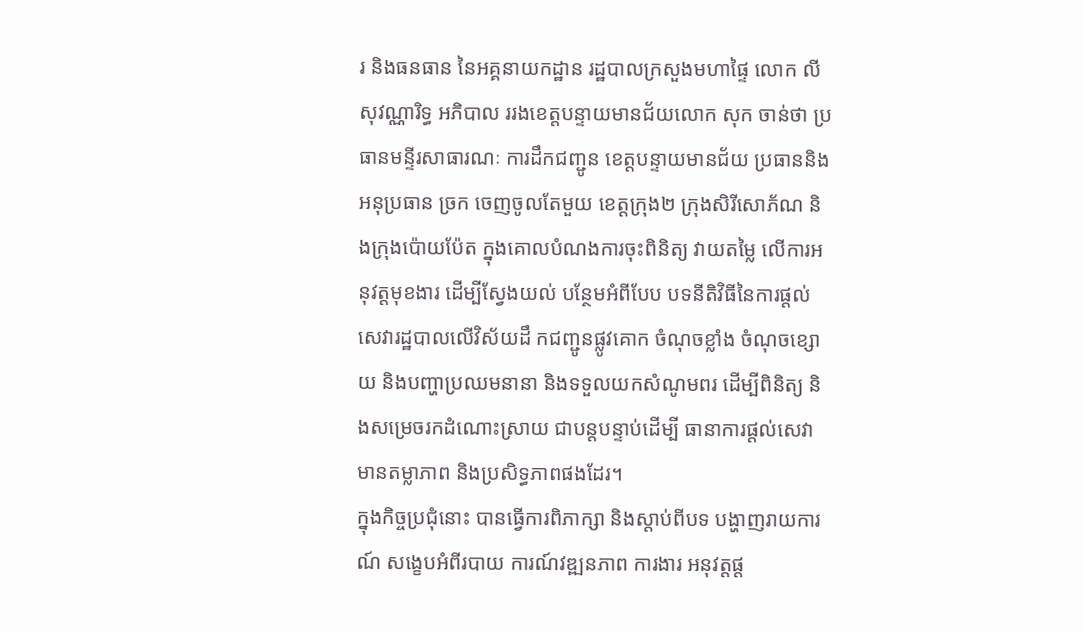រ និងធនធាន នៃអគ្គនាយកដ្ឋាន រដ្ឋបាលក្រសួងមហាផ្ទៃ លោក លី សុវណ្ណារិទ្ធ អភិបាល ររងខេត្តបន្ទាយមានជ័យលោក សុក ចាន់ថា ប្រធានមន្ទីរសាធារណៈ ការដឹកជញ្ជូន ខេត្តបន្ទាយមានជ័យ ប្រធាននិងអនុប្រធាន ច្រក ចេញចូលតែមួយ ខេត្តក្រុង២ ក្រុងសិរីសោភ័ណ និងក្រុងប៉ោយប៉ែត ក្នុងគោលបំណងការចុះពិនិត្យ វាយតម្លៃ លើការអនុវត្តមុខងារ ដើម្បីស្វែងយល់ បន្ថែមអំពីបែប បទនីតិវិធីនៃការផ្ដល់ សេវារដ្ឋបាលលើវិស័យដឹ កជញ្ជូនផ្លូវគោក ចំណុចខ្លាំង ចំណុចខ្សោយ និងបញ្ហាប្រឈមនានា និងទទួលយកសំណូមពរ ដើម្បីពិនិត្យ និងសម្រេចរកដំណោះស្រាយ ជាបន្តបន្ទាប់ដើម្បី ធានាការផ្ដល់សេវា មានតម្លាភាព និងប្រសិទ្ធភាពផងដែរ។
ក្នុងកិច្ចប្រជុំនោះ បានធ្វើការពិភាក្សា និងស្តាប់ពីបទ បង្ហាញរាយការណ៍ សង្ខេបអំពីរបាយ ការណ៍វឌ្ឍនភាព ការងារ អនុវត្តផ្ត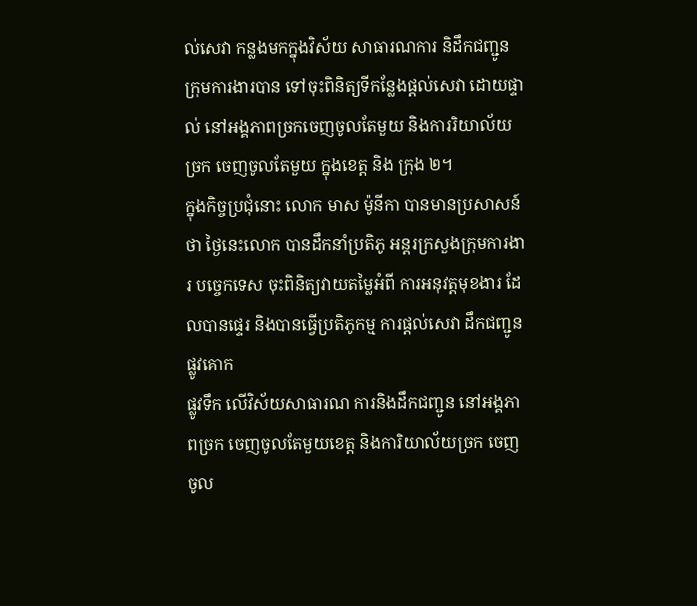ល់សេវា កន្លងមកក្នុងវិស័យ សាធារណការ និដឹកជញ្ជូន ក្រុមការងារបាន ទៅចុះពិនិត្យទីកន្លែងផ្តល់សេវា ដោយផ្ទាល់ នៅអង្គភាពច្រកចេញចូលតែមួយ និងការរិយាល័យច្រក ចេញចូលតែមួយ ក្នុងខេត្ត និង ក្រុង ២។
ក្នុងកិច្ចប្រជុំនោះ លោក មាស ម៉ូនីកា បានមានប្រសាសន៍ថា ថ្ងៃនេះលោក បានដឹកនាំប្រតិភូ អន្តរក្រសួងក្រុមការងារ បច្ចេកទេស ចុះពិនិត្យវាយតម្លៃអំពី ការអនុវត្តមុខងារ ដែលបានផ្ទេរ និងបានធ្វើប្រតិភូកម្ម ការផ្តល់សេវា ដឹកជញ្ជូនផ្លូវគោក
ផ្លូវទឹក លើវិស័យសាធារណ ការនិងដឹកជញ្ជូន នៅអង្គភាពច្រក ចេញចូលតែមួយខេត្ត និងការិយាល័យច្រក ចេញចូល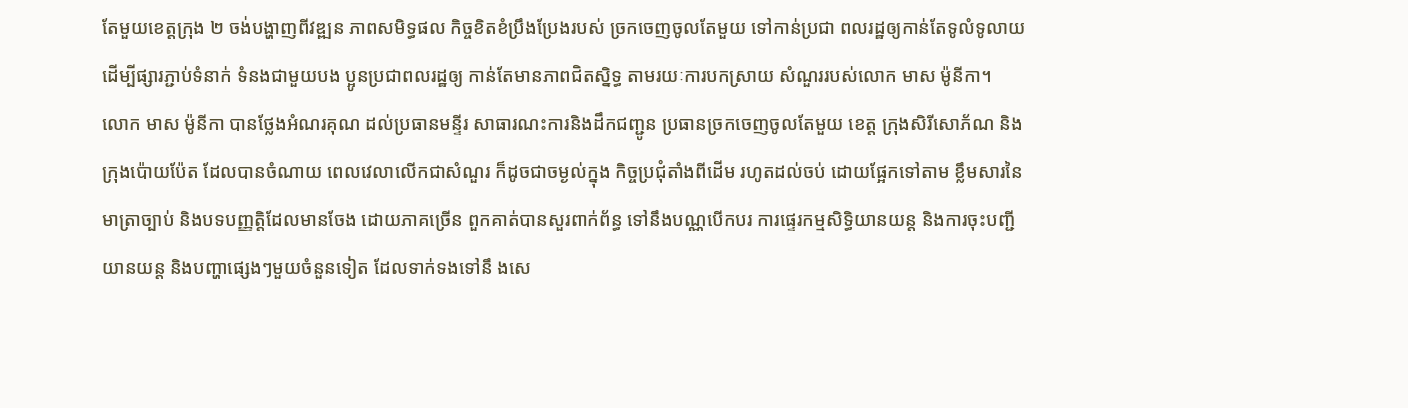តែមួយខេត្តក្រុង ២ ចង់បង្ហាញពីវឌ្ឍន ភាពសមិទ្ធផល កិច្ចខិតខំប្រឹងប្រែងរបស់ ច្រកចេញចូលតែមួយ ទៅកាន់ប្រជា ពលរដ្ឋឲ្យកាន់តែទូលំទូលាយ ដើម្បីផ្សារភ្ជាប់ទំនាក់ ទំនងជាមួយបង ប្អូនប្រជាពលរដ្ឋឲ្យ កាន់តែមានភាពជិតស្និទ្ធ តាមរយៈការបកស្រាយ សំណួររបស់លោក មាស ម៉ូនីកា។
លោក មាស ម៉ូនីកា បានថ្លែងអំណរគុណ ដល់ប្រធានមន្ទីរ សាធារណះការនិងដឹកជញ្ជូន ប្រធានច្រកចេញចូលតែមួយ ខេត្ត ក្រុងសិរីសោភ័ណ និងក្រុងប៉ោយប៉ែត ដែលបានចំណាយ ពេលវេលាលើកជាសំណួរ ក៏ដូចជាចម្ងល់ក្នុង កិច្ចប្រជុំតាំងពីដើម រហូតដល់ចប់ ដោយផ្អែកទៅតាម ខ្លឹមសារនៃមាត្រាច្បាប់ និងបទបញ្ញត្តិដែលមានចែង ដោយភាគច្រើន ពួកគាត់បានសួរពាក់ព័ន្ធ ទៅនឹងបណ្ណបើកបរ ការផ្ទេរកម្មសិទ្ធិយានយន្ត និងការចុះបញ្ជីយានយន្ត និងបញ្ហាផ្សេងៗមួយចំនួនទៀត ដែលទាក់ទងទៅនឹ ងសេ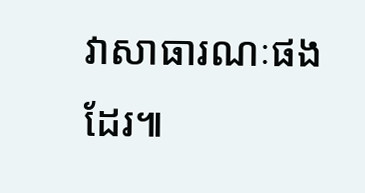វាសាធារណៈផងដែរ៕